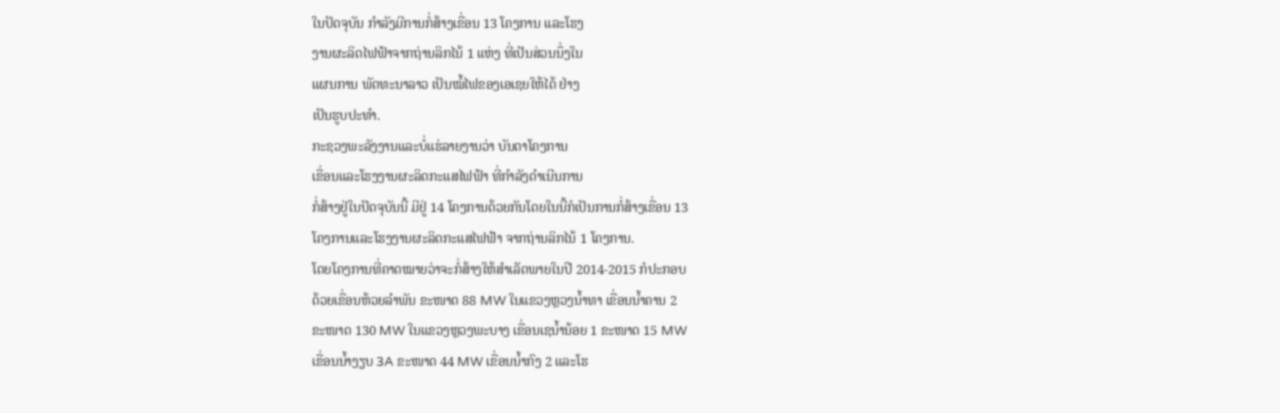ໃນປັດຈຸບັນ ກໍາລັງມີການກໍ່ສ້າງເຂື່ອນ 13 ໂຄງການ ແລະໂຮງ
ງານຜະລິດໄຟຟ້າຈາກຖ່ານລິກໄນ້ 1 ແຫ່ງ ທີ່ເປັນສ່ວນນຶ່ງໃນ
ແຜນການ ພັດທະນາລາວ ເປັນໝໍ້ໄຟຂອງເອເຊຍໃຫ້ໄດ້ ຢ່າງ
ເປັນຮູບປະທໍາ.
ກະຊວງພະລັງງານແລະບໍ່ແຮ່ລາຍງານວ່າ ບັນດາໂຄງການ
ເຂື່ອນແລະໂຮງງານຜະລິດກະແສໄຟຟ້າ ທີ່ກໍາລັງດໍາເນີນການ
ກໍ່ສ້າງຢູ່ໃນປັດຈຸບັນນີ້ ມີຢູ່ 14 ໂຄງການດ້ວຍກັນໂດຍໃນນີ້ກໍເປັນການກໍ່ສ້າງເຂື່ອນ 13
ໂຄງການແລະໂຮງງານຜະລິດກະແສໄຟຟ້າ ຈາກຖ່ານລິກໄນ້ 1 ໂຄງການ.
ໂດຍໂຄງການທີ່ຄາດໝາຍວ່າຈະກໍ່ສ້າງໃຫ້ສໍາເລັດພາຍໃນປີ 2014-2015 ກໍປະກອບ
ດ້ວຍເຂື່ອນຫ້ວຍລໍາພັນ ຂະໜາດ 88 MW ໃນແຂວງຫຼວງນໍ້າທາ ເຂື່ອນນໍ້າຄານ 2
ຂະໜາດ 130 MW ໃນແຂວງຫຼວງພະບາງ ເຂື່ອນເຊນໍ້ານ້ອຍ 1 ຂະໜາດ 15 MW
ເຂື່ອນນໍ້າງຽບ 3A ຂະໜາດ 44 MW ເຂື່ອນນໍ້າກົງ 2 ແລະໂຮ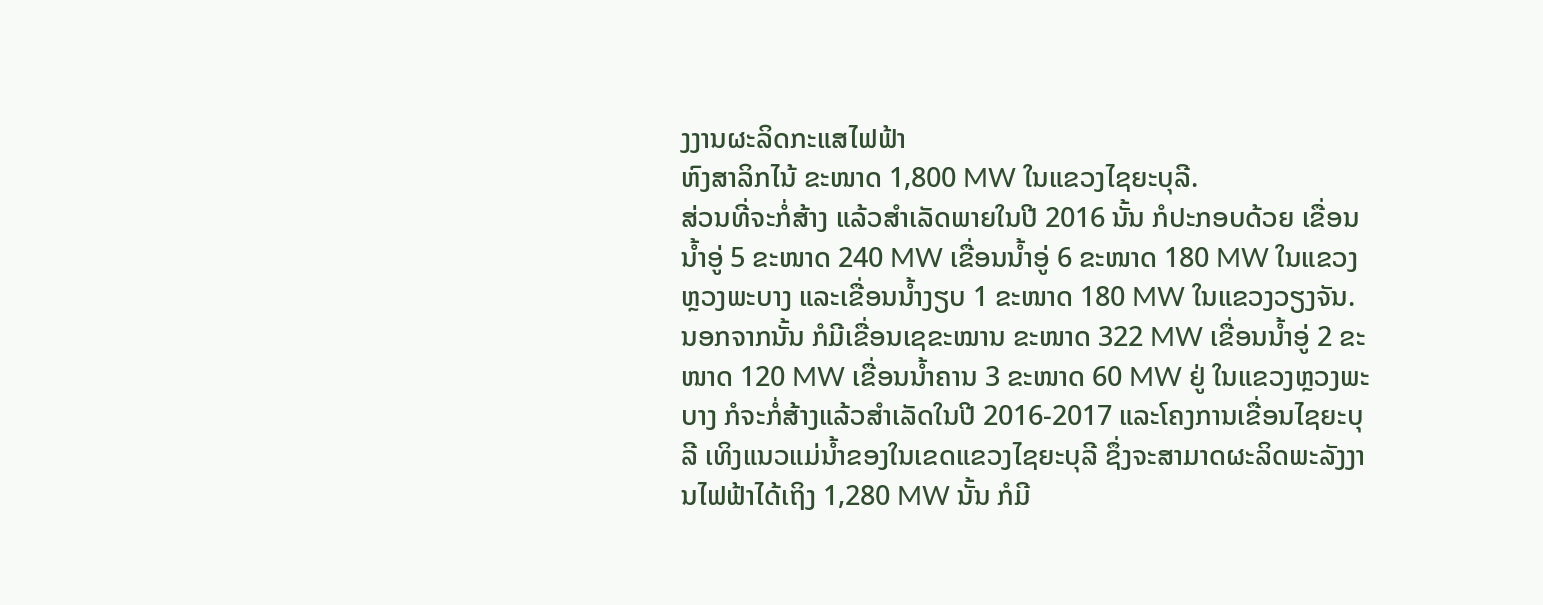ງງານຜະລິດກະແສໄຟຟ້າ
ຫົງສາລິກໄນ້ ຂະໜາດ 1,800 MW ໃນແຂວງໄຊຍະບຸລີ.
ສ່ວນທີ່ຈະກໍ່ສ້າງ ແລ້ວສໍາເລັດພາຍໃນປີ 2016 ນັ້ນ ກໍປະກອບດ້ວຍ ເຂື່ອນນໍ້າອູ່ 5 ຂະໜາດ 240 MW ເຂື່ອນນໍ້າອູ່ 6 ຂະໜາດ 180 MW ໃນແຂວງຫຼວງພະບາງ ແລະເຂື່ອນນໍ້າງຽບ 1 ຂະໜາດ 180 MW ໃນແຂວງວຽງຈັນ.
ນອກຈາກນັ້ນ ກໍມີເຂື່ອນເຊຂະໝານ ຂະໜາດ 322 MW ເຂື່ອນນໍ້າອູ່ 2 ຂະໜາດ 120 MW ເຂື່ອນນໍ້າຄານ 3 ຂະໜາດ 60 MW ຢູ່ ໃນແຂວງຫຼວງພະບາງ ກໍຈະກໍ່ສ້າງແລ້ວສໍາເລັດໃນປີ 2016-2017 ແລະໂຄງການເຂື່ອນໄຊຍະບຸລີ ເທິງແນວແມ່ນໍ້າຂອງໃນເຂດແຂວງໄຊຍະບຸລີ ຊຶ່ງຈະສາມາດຜະລິດພະລັງງານໄຟຟ້າໄດ້ເຖິງ 1,280 MW ນັ້ນ ກໍມີ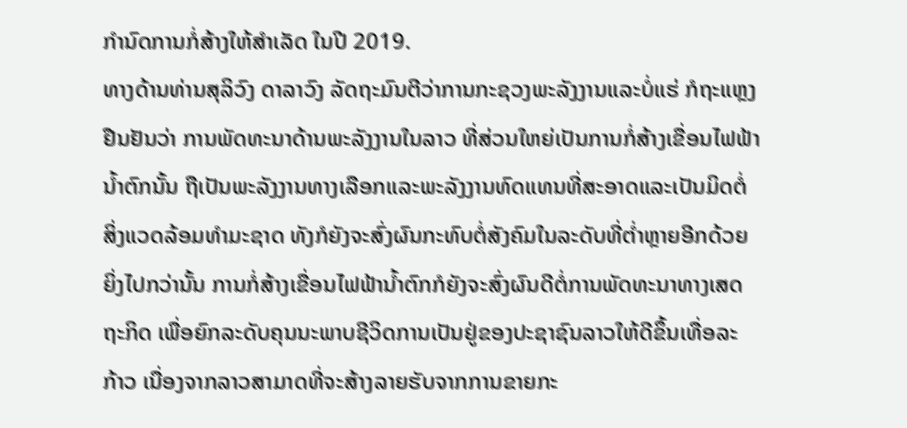ກໍານົດການກໍ່ສ້າງໃຫ້ສໍາເລັດ ໃນປີ 2019.
ທາງດ້ານທ່ານສຸລິວົງ ດາລາວົງ ລັດຖະມົນຕີວ່າການກະຊວງພະລັງງານແລະບໍ່ແຮ່ ກໍຖະແຫຼງ
ຢືນຢັນວ່າ ການພັດທະນາດ້ານພະລັງງານໃນລາວ ທີ່ສ່ວນໃຫຍ່ເປັນການກໍ່ສ້າງເຂື່ອນໄຟຟ້າ
ນໍ້າຕົກນັ້ນ ຖືເປັນພະລັງງານທາງເລືອກແລະພະລັງງານທົດແທນທີ່ສະອາດແລະເປັນມິດຕໍ່
ສິ່ງແວດລ້ອມທໍາມະຊາດ ທັງກໍຍັງຈະສົ່ງຜົນກະທົບຕໍ່ສັງຄົມໃນລະດັບທີ່ຕໍ່າຫຼາຍອີກດ້ວຍ
ຍິ່ງໄປກວ່ານັ້ນ ການກໍ່ສ້າງເຂື່ອນໄຟຟ້ານໍ້າຕົກກໍຍັງຈະສົ່ງຜົນດີຕໍ່ການພັດທະນາທາງເສດ
ຖະກິດ ເພື່ອຍົກລະດັບຄຸນນະພາບຊີວິດການເປັນຢູ່ຂອງປະຊາຊົນລາວໃຫ້ດີຂຶ້ນເທື່ອລະ
ກ້າວ ເນື່ອງຈາກລາວສາມາດທີ່ຈະສ້າງລາຍຮັບຈາກການຂາຍກະ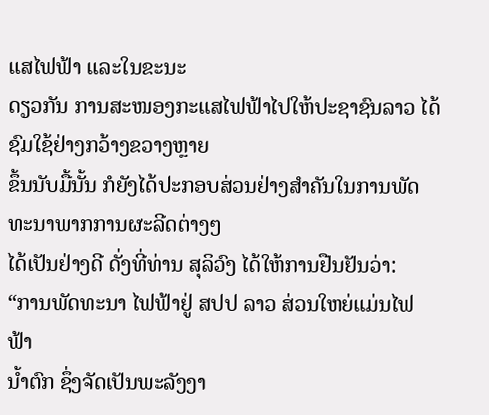ແສໄຟຟ້າ ແລະໃນຂະນະ
ດຽວກັນ ການສະໜອງກະແສໄຟຟ້າໄປໃຫ້ປະຊາຊົນລາວ ໄດ້ຊົມໃຊ້ຢ່າງກວ້າງຂວາງຫຼາຍ
ຂຶ້ນນັບມື້ນັ້ນ ກໍຍັງໄດ້ປະກອບສ່ວນຢ່າງສໍາຄັນໃນການພັດທະນາພາກການຜະລີດຕ່າງໆ
ໄດ້ເປັນຢ່າງດີ ດັ່ງທີ່ທ່ານ ສຸລິວົງ ໄດ້ໃຫ້ການຢືນຢັນວ່າ:
“ການພັດທະນາ ໄຟຟ້າຢູ່ ສປປ ລາວ ສ່ວນໃຫຍ່ແມ່ນໄຟຟ້າ
ນໍ້າຕົກ ຊຶ່ງຈັດເປັນພະລັງງາ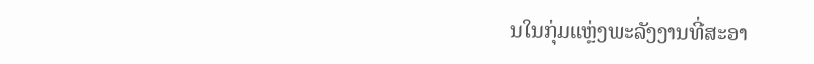ນໃນກຸ່ມແຫຼ່ງພະລັງງານທີ່ສະອາ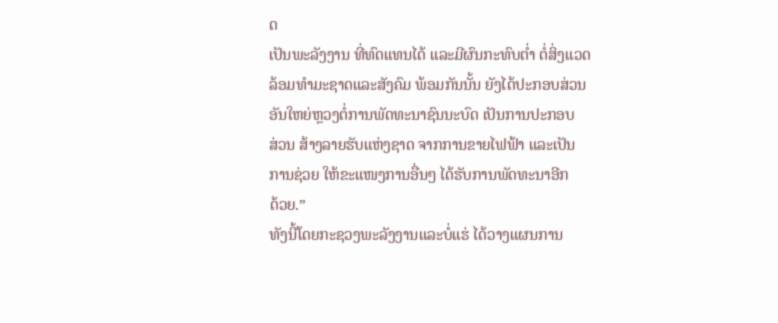ດ
ເປັນພະລັງງານ ທີ່ທົດແທນໄດ້ ແລະມີຜົນກະທົບຕໍ່າ ຕໍ່ສິ່ງແວດ
ລ້ອມທໍາມະຊາດແລະສັງຄົມ ພ້ອມກັນນັ້ນ ຍັງໄດ້ປະກອບສ່ວນ
ອັນໃຫຍ່ຫຼວງຕໍ່ການພັດທະນາຊົນນະບົດ ເປັນການປະກອບ
ສ່ວນ ສ້າງລາຍຮັບແຫ່ງຊາດ ຈາກການຂາຍໄຟຟ້າ ແລະເປັນ
ການຊ່ວຍ ໃຫ້ຂະແໜງການອື່ນໆ ໄດ້ຮັບການພັດທະນາອີກ
ດ້ວຍ.”
ທັງນີ້ໂດຍກະຊວງພະລັງງານແລະບໍ່ແຮ່ ໄດ້ວາງແຜນການ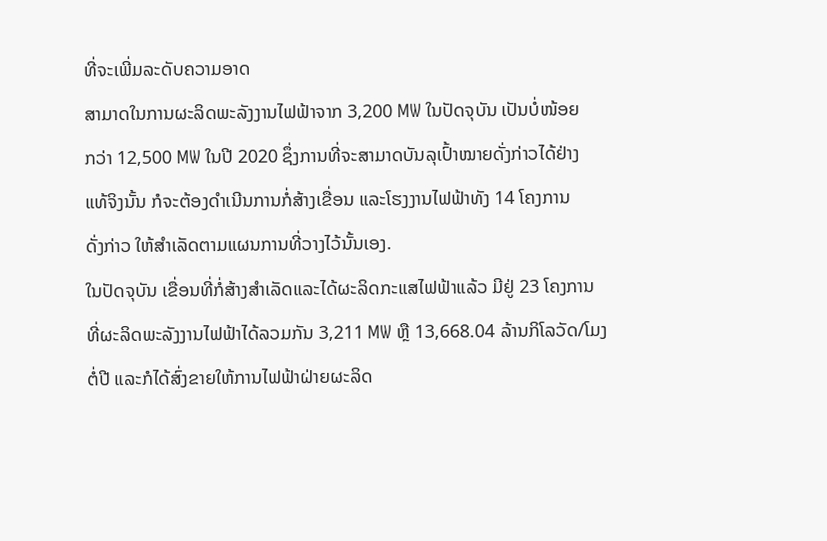ທີ່ຈະເພີ່ມລະດັບຄວາມອາດ
ສາມາດໃນການຜະລິດພະລັງງານໄຟຟ້າຈາກ 3,200 MW ໃນປັດຈຸບັນ ເປັນບໍ່ໜ້ອຍ
ກວ່າ 12,500 MW ໃນປີ 2020 ຊຶ່ງການທີ່ຈະສາມາດບັນລຸເປົ້າໝາຍດັ່ງກ່າວໄດ້ຢ່າງ
ແທ້ຈິງນັ້ນ ກໍຈະຕ້ອງດໍາເນີນການກໍ່ສ້າງເຂື່ອນ ແລະໂຮງງານໄຟຟ້າທັງ 14 ໂຄງການ
ດັ່ງກ່າວ ໃຫ້ສໍາເລັດຕາມແຜນການທີ່ວາງໄວ້ນັ້ນເອງ.
ໃນປັດຈຸບັນ ເຂື່ອນທີ່ກໍ່ສ້າງສໍາເລັດແລະໄດ້ຜະລິດກະແສໄຟຟ້າແລ້ວ ມີຢູ່ 23 ໂຄງການ
ທີ່ຜະລິດພະລັງງານໄຟຟ້າໄດ້ລວມກັນ 3,211 MW ຫຼື 13,668.04 ລ້ານກິໂລວັດ/ໂມງ
ຕໍ່ປີ ແລະກໍໄດ້ສົ່ງຂາຍໃຫ້ການໄຟຟ້າຝ່າຍຜະລິດ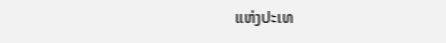ແຫ່ງປະເທ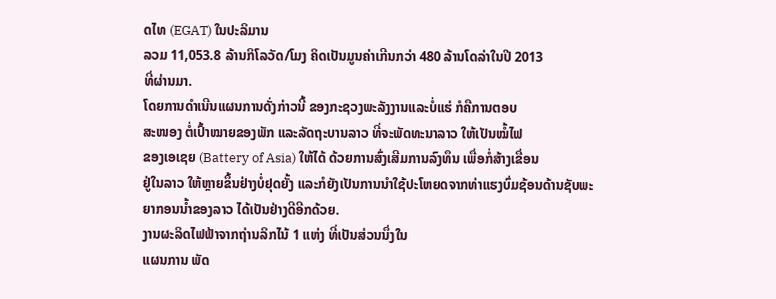ດໄທ (EGAT) ໃນປະລິມານ
ລວມ 11,053.8 ລ້ານກິໂລວັດ/ໂມງ ຄິດເປັນມູນຄ່າເກີນກວ່າ 480 ລ້ານໂດລ່າໃນປີ 2013
ທີ່ຜ່ານມາ.
ໂດຍການດໍາເນີນແຜນການດັ່ງກ່າວນີ້ ຂອງກະຊວງພະລັງງານແລະບໍ່ແຮ່ ກໍຄືການຕອບ
ສະໜອງ ຕໍ່ເປົ້າໝາຍຂອງພັກ ແລະລັດຖະບານລາວ ທີ່ຈະພັດທະນາລາວ ໃຫ້ເປັນໝໍ້ໄຟ
ຂອງເອເຊຍ (Battery of Asia) ໃຫ້ໄດ້ ດ້ວຍການສົ່ງເສີມການລົງທຶນ ເພື່ອກໍ່ສ້າງເຂື່ອນ
ຢູ່ໃນລາວ ໃຫ້ຫຼາຍຂຶ້ນຢ່າງບໍ່ຢຸດຍັ້ງ ແລະກໍຍັງເປັນການນໍາໃຊ້ປະໂຫຍດຈາກທ່າແຮງບົ່ມຊ້ອນດ້ານຊັບພະຍາກອນນໍ້າຂອງລາວ ໄດ້ເປັນຢ່າງດີອີກດ້ວຍ.
ງານຜະລິດໄຟຟ້າຈາກຖ່ານລິກໄນ້ 1 ແຫ່ງ ທີ່ເປັນສ່ວນນຶ່ງໃນ
ແຜນການ ພັດ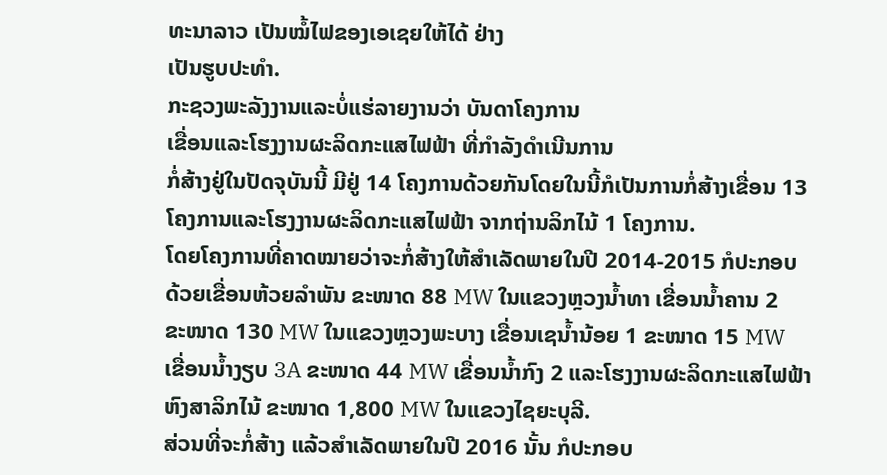ທະນາລາວ ເປັນໝໍ້ໄຟຂອງເອເຊຍໃຫ້ໄດ້ ຢ່າງ
ເປັນຮູບປະທໍາ.
ກະຊວງພະລັງງານແລະບໍ່ແຮ່ລາຍງານວ່າ ບັນດາໂຄງການ
ເຂື່ອນແລະໂຮງງານຜະລິດກະແສໄຟຟ້າ ທີ່ກໍາລັງດໍາເນີນການ
ກໍ່ສ້າງຢູ່ໃນປັດຈຸບັນນີ້ ມີຢູ່ 14 ໂຄງການດ້ວຍກັນໂດຍໃນນີ້ກໍເປັນການກໍ່ສ້າງເຂື່ອນ 13
ໂຄງການແລະໂຮງງານຜະລິດກະແສໄຟຟ້າ ຈາກຖ່ານລິກໄນ້ 1 ໂຄງການ.
ໂດຍໂຄງການທີ່ຄາດໝາຍວ່າຈະກໍ່ສ້າງໃຫ້ສໍາເລັດພາຍໃນປີ 2014-2015 ກໍປະກອບ
ດ້ວຍເຂື່ອນຫ້ວຍລໍາພັນ ຂະໜາດ 88 MW ໃນແຂວງຫຼວງນໍ້າທາ ເຂື່ອນນໍ້າຄານ 2
ຂະໜາດ 130 MW ໃນແຂວງຫຼວງພະບາງ ເຂື່ອນເຊນໍ້ານ້ອຍ 1 ຂະໜາດ 15 MW
ເຂື່ອນນໍ້າງຽບ 3A ຂະໜາດ 44 MW ເຂື່ອນນໍ້າກົງ 2 ແລະໂຮງງານຜະລິດກະແສໄຟຟ້າ
ຫົງສາລິກໄນ້ ຂະໜາດ 1,800 MW ໃນແຂວງໄຊຍະບຸລີ.
ສ່ວນທີ່ຈະກໍ່ສ້າງ ແລ້ວສໍາເລັດພາຍໃນປີ 2016 ນັ້ນ ກໍປະກອບ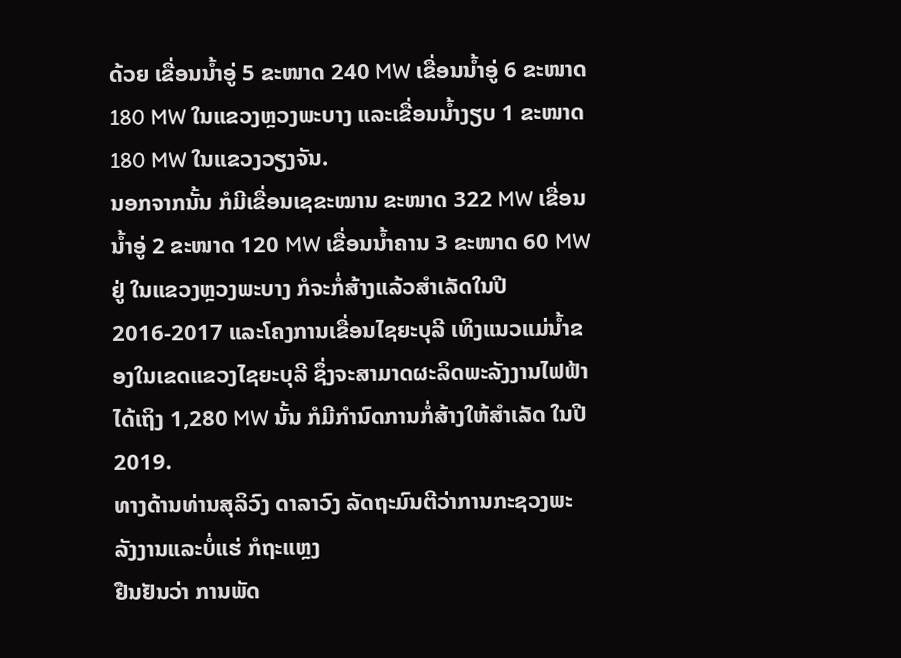ດ້ວຍ ເຂື່ອນນໍ້າອູ່ 5 ຂະໜາດ 240 MW ເຂື່ອນນໍ້າອູ່ 6 ຂະໜາດ 180 MW ໃນແຂວງຫຼວງພະບາງ ແລະເຂື່ອນນໍ້າງຽບ 1 ຂະໜາດ 180 MW ໃນແຂວງວຽງຈັນ.
ນອກຈາກນັ້ນ ກໍມີເຂື່ອນເຊຂະໝານ ຂະໜາດ 322 MW ເຂື່ອນນໍ້າອູ່ 2 ຂະໜາດ 120 MW ເຂື່ອນນໍ້າຄານ 3 ຂະໜາດ 60 MW ຢູ່ ໃນແຂວງຫຼວງພະບາງ ກໍຈະກໍ່ສ້າງແລ້ວສໍາເລັດໃນປີ 2016-2017 ແລະໂຄງການເຂື່ອນໄຊຍະບຸລີ ເທິງແນວແມ່ນໍ້າຂອງໃນເຂດແຂວງໄຊຍະບຸລີ ຊຶ່ງຈະສາມາດຜະລິດພະລັງງານໄຟຟ້າໄດ້ເຖິງ 1,280 MW ນັ້ນ ກໍມີກໍານົດການກໍ່ສ້າງໃຫ້ສໍາເລັດ ໃນປີ 2019.
ທາງດ້ານທ່ານສຸລິວົງ ດາລາວົງ ລັດຖະມົນຕີວ່າການກະຊວງພະລັງງານແລະບໍ່ແຮ່ ກໍຖະແຫຼງ
ຢືນຢັນວ່າ ການພັດ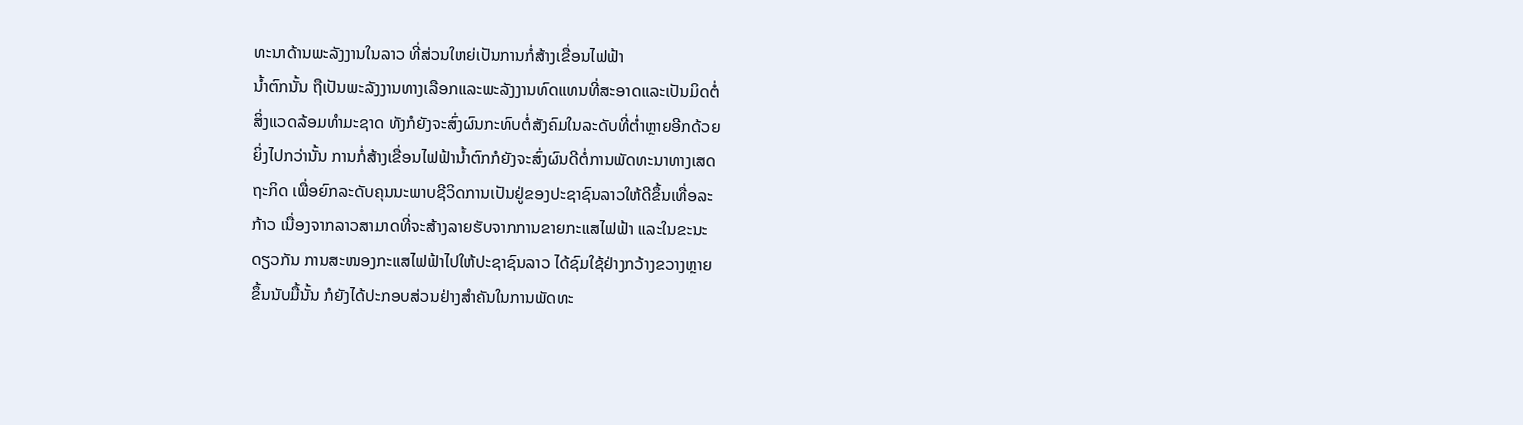ທະນາດ້ານພະລັງງານໃນລາວ ທີ່ສ່ວນໃຫຍ່ເປັນການກໍ່ສ້າງເຂື່ອນໄຟຟ້າ
ນໍ້າຕົກນັ້ນ ຖືເປັນພະລັງງານທາງເລືອກແລະພະລັງງານທົດແທນທີ່ສະອາດແລະເປັນມິດຕໍ່
ສິ່ງແວດລ້ອມທໍາມະຊາດ ທັງກໍຍັງຈະສົ່ງຜົນກະທົບຕໍ່ສັງຄົມໃນລະດັບທີ່ຕໍ່າຫຼາຍອີກດ້ວຍ
ຍິ່ງໄປກວ່ານັ້ນ ການກໍ່ສ້າງເຂື່ອນໄຟຟ້ານໍ້າຕົກກໍຍັງຈະສົ່ງຜົນດີຕໍ່ການພັດທະນາທາງເສດ
ຖະກິດ ເພື່ອຍົກລະດັບຄຸນນະພາບຊີວິດການເປັນຢູ່ຂອງປະຊາຊົນລາວໃຫ້ດີຂຶ້ນເທື່ອລະ
ກ້າວ ເນື່ອງຈາກລາວສາມາດທີ່ຈະສ້າງລາຍຮັບຈາກການຂາຍກະແສໄຟຟ້າ ແລະໃນຂະນະ
ດຽວກັນ ການສະໜອງກະແສໄຟຟ້າໄປໃຫ້ປະຊາຊົນລາວ ໄດ້ຊົມໃຊ້ຢ່າງກວ້າງຂວາງຫຼາຍ
ຂຶ້ນນັບມື້ນັ້ນ ກໍຍັງໄດ້ປະກອບສ່ວນຢ່າງສໍາຄັນໃນການພັດທະ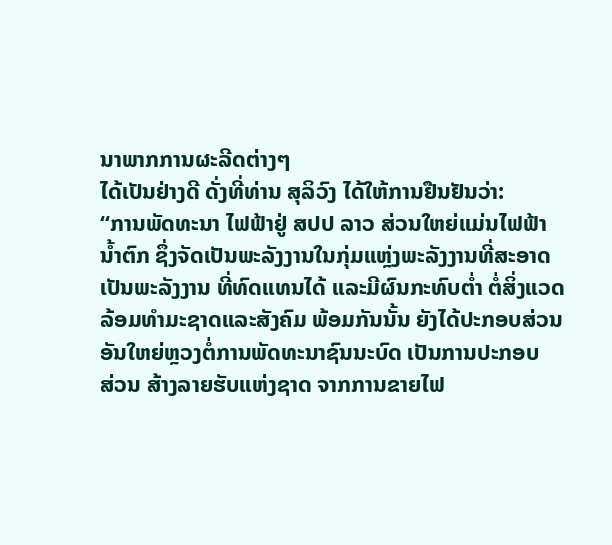ນາພາກການຜະລີດຕ່າງໆ
ໄດ້ເປັນຢ່າງດີ ດັ່ງທີ່ທ່ານ ສຸລິວົງ ໄດ້ໃຫ້ການຢືນຢັນວ່າ:
“ການພັດທະນາ ໄຟຟ້າຢູ່ ສປປ ລາວ ສ່ວນໃຫຍ່ແມ່ນໄຟຟ້າ
ນໍ້າຕົກ ຊຶ່ງຈັດເປັນພະລັງງານໃນກຸ່ມແຫຼ່ງພະລັງງານທີ່ສະອາດ
ເປັນພະລັງງານ ທີ່ທົດແທນໄດ້ ແລະມີຜົນກະທົບຕໍ່າ ຕໍ່ສິ່ງແວດ
ລ້ອມທໍາມະຊາດແລະສັງຄົມ ພ້ອມກັນນັ້ນ ຍັງໄດ້ປະກອບສ່ວນ
ອັນໃຫຍ່ຫຼວງຕໍ່ການພັດທະນາຊົນນະບົດ ເປັນການປະກອບ
ສ່ວນ ສ້າງລາຍຮັບແຫ່ງຊາດ ຈາກການຂາຍໄຟ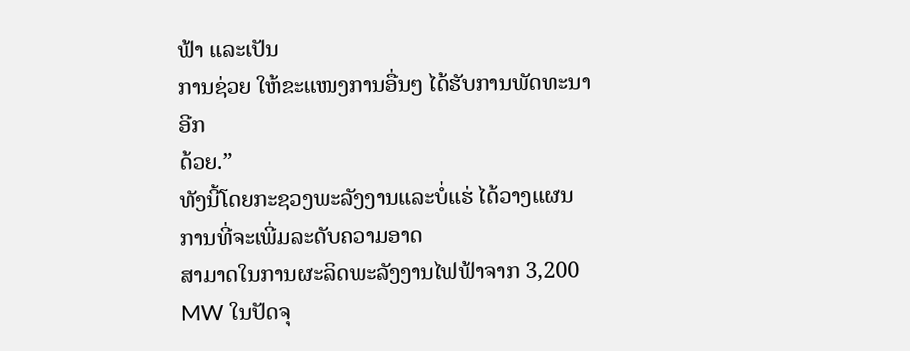ຟ້າ ແລະເປັນ
ການຊ່ວຍ ໃຫ້ຂະແໜງການອື່ນໆ ໄດ້ຮັບການພັດທະນາອີກ
ດ້ວຍ.”
ທັງນີ້ໂດຍກະຊວງພະລັງງານແລະບໍ່ແຮ່ ໄດ້ວາງແຜນການທີ່ຈະເພີ່ມລະດັບຄວາມອາດ
ສາມາດໃນການຜະລິດພະລັງງານໄຟຟ້າຈາກ 3,200 MW ໃນປັດຈຸ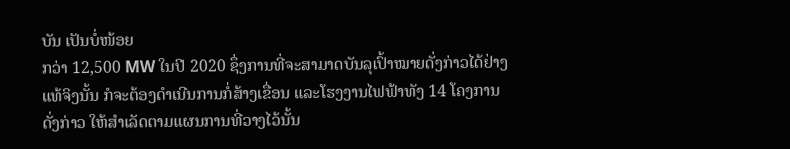ບັນ ເປັນບໍ່ໜ້ອຍ
ກວ່າ 12,500 MW ໃນປີ 2020 ຊຶ່ງການທີ່ຈະສາມາດບັນລຸເປົ້າໝາຍດັ່ງກ່າວໄດ້ຢ່າງ
ແທ້ຈິງນັ້ນ ກໍຈະຕ້ອງດໍາເນີນການກໍ່ສ້າງເຂື່ອນ ແລະໂຮງງານໄຟຟ້າທັງ 14 ໂຄງການ
ດັ່ງກ່າວ ໃຫ້ສໍາເລັດຕາມແຜນການທີ່ວາງໄວ້ນັ້ນ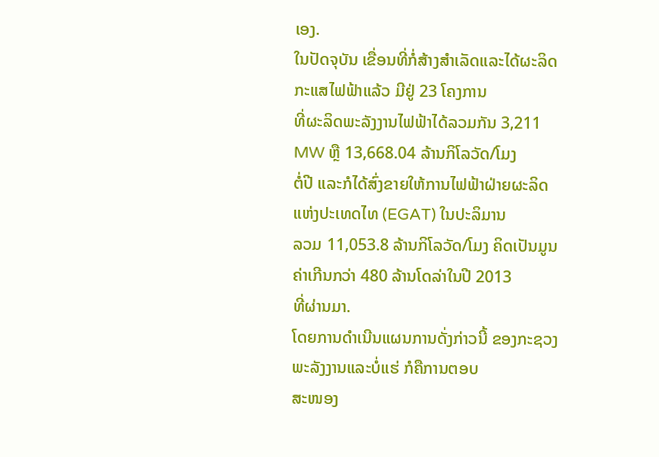ເອງ.
ໃນປັດຈຸບັນ ເຂື່ອນທີ່ກໍ່ສ້າງສໍາເລັດແລະໄດ້ຜະລິດກະແສໄຟຟ້າແລ້ວ ມີຢູ່ 23 ໂຄງການ
ທີ່ຜະລິດພະລັງງານໄຟຟ້າໄດ້ລວມກັນ 3,211 MW ຫຼື 13,668.04 ລ້ານກິໂລວັດ/ໂມງ
ຕໍ່ປີ ແລະກໍໄດ້ສົ່ງຂາຍໃຫ້ການໄຟຟ້າຝ່າຍຜະລິດແຫ່ງປະເທດໄທ (EGAT) ໃນປະລິມານ
ລວມ 11,053.8 ລ້ານກິໂລວັດ/ໂມງ ຄິດເປັນມູນຄ່າເກີນກວ່າ 480 ລ້ານໂດລ່າໃນປີ 2013
ທີ່ຜ່ານມາ.
ໂດຍການດໍາເນີນແຜນການດັ່ງກ່າວນີ້ ຂອງກະຊວງພະລັງງານແລະບໍ່ແຮ່ ກໍຄືການຕອບ
ສະໜອງ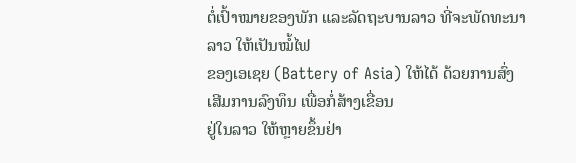ຕໍ່ເປົ້າໝາຍຂອງພັກ ແລະລັດຖະບານລາວ ທີ່ຈະພັດທະນາລາວ ໃຫ້ເປັນໝໍ້ໄຟ
ຂອງເອເຊຍ (Battery of Asia) ໃຫ້ໄດ້ ດ້ວຍການສົ່ງເສີມການລົງທຶນ ເພື່ອກໍ່ສ້າງເຂື່ອນ
ຢູ່ໃນລາວ ໃຫ້ຫຼາຍຂຶ້ນຢ່າ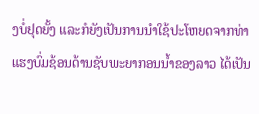ງບໍ່ຢຸດຍັ້ງ ແລະກໍຍັງເປັນການນໍາໃຊ້ປະໂຫຍດຈາກທ່າແຮງບົ່ມຊ້ອນດ້ານຊັບພະຍາກອນນໍ້າຂອງລາວ ໄດ້ເປັນ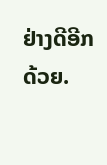ຢ່າງດີອີກດ້ວຍ.